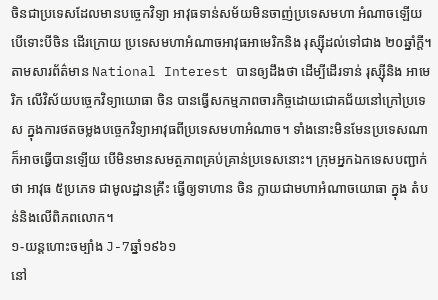ចិនជាប្រទេសដែលមានបច្ចេកវិទ្យា អាវុធទាន់សម័យមិនចាញ់ប្រទេសមហា អំណាចឡើយ បើទោះបីចិន ដើរក្រោយ ប្រទេសមហាអំណាចអាវុធអាមេរិកនិង រុស្ស៊ីដល់ទៅជាង ២០ឆ្នាំក្តី។
តាមសារព័ត៌មាន National Interest បានឲ្យដឹងថា ដើម្បីដើរទាន់ រុស្ស៊ីនិង អាមេរិក លើវិស័យបច្ចេកវិទ្យាយោធា ចិន បានធ្វើសកម្មភាពចារកិច្ចដោយជោគជ័យនៅក្រៅប្រទេស ក្នុងការថតចម្លងបច្ចេកវិទ្យាអាវុធពីប្រទេសមហាអំណាច។ ទាំងនោះមិនមែនប្រទេសណាក៏អាចធ្វើបានឡើយ បើមិនមានសមត្ថភាពគ្រប់គ្រាន់ប្រទេសនោះ។ ក្រុមអ្នកឯកទេសបញ្ជាក់ថា អាវុធ ៥ប្រភេទ ជាមូលដ្ឋានគ្រឹះ ធ្វើឲ្យទាហាន ចិន ក្លាយជាមហាអំណាចយោធា ក្នុង តំបន់និងលើពិភពលោក។
១-យន្តហោះចម្បាំង J-7ឆ្នាំ១៩៦១
នៅ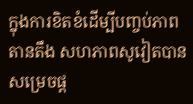ក្នុងការខិតខំដើម្បីបញ្ចប់ភាពតានតឹង សហភាពសូវៀតបានសម្រេចផ្ត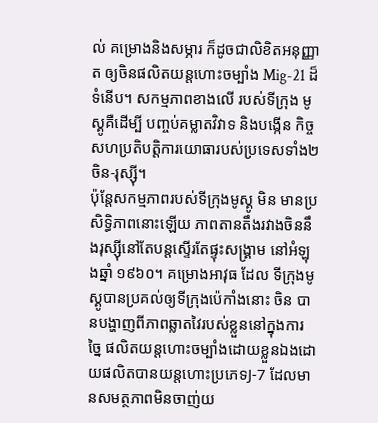ល់ គម្រោងនិងសម្ភារ ក៏ដូចជាលិខិតអនុញ្ញាត ឲ្យចិនផលិតយន្តហោះចម្បាំង Mig-21 ដ៏ទំនើប។ សកម្មភាពខាងលើ របស់ទីក្រុង មូស្គូគឺដើម្បី បញ្ចប់គម្លាតវិវាទ និងបង្កើន កិច្ចសហប្រតិបត្តិការយោធារបស់ប្រទេសទាំង២ចិន-រុស្ស៊ី។
ប៉ុន្តែសកម្មភាពរបស់ទីក្រុងមូស្គូ មិន មានប្រសិទ្ធិភាពនោះឡើយ ភាពតានតឹងរវាងចិននឹងរុស្ស៊ីនៅតែបន្តស្ទើរតែផ្ទុះសង្គ្រាម នៅអំឡុងឆ្នាំ ១៩៦០។ គម្រោងអាវុធ ដែល ទីក្រុងមូស្គូបានប្រគល់ឲ្យទីក្រុងប៉េកាំងនោះ ចិន បានបង្ហាញពីភាពឆ្លាតវៃរបស់ខ្លួននៅក្នុងការ ច្នៃ ផលិតយន្តហោះចម្បាំងដោយខ្លួនឯងដោយផលិតបានយន្តហោះប្រភេទJ-7 ដែលមានសមត្ថភាពមិនចាញ់យ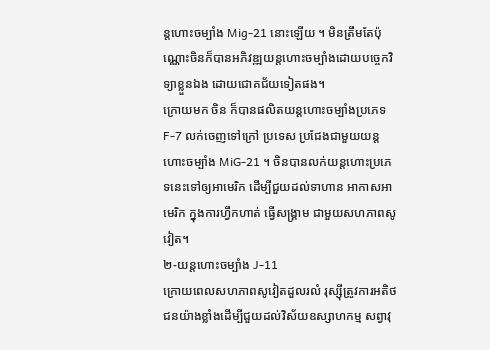ន្តហោះចម្បាំង Mig-21 នោះឡើយ ។ មិនត្រឹមតែប៉ុណ្ណោះចិនក៏បានអភិវឌ្ឍយន្តហោះចម្បាំងដោយបចេ្ចកវិទ្យាខ្លួនឯង ដោយជោគជ័យទៀតផង។
ក្រោយមក ចិន ក៏បានផលិតយន្តហោះចម្បាំងប្រភេទF-7 លក់ចេញទៅក្រៅ ប្រទេស ប្រជែងជាមួយយន្តហោះចម្បាំង MiG-21 ។ ចិនបានលក់យន្តហោះប្រភេទនេះទៅឲ្យអាមេរិក ដើម្បីជួយដល់ទាហាន អាកាសអាមេរិក ក្នុងការហ្វឹកហាត់ ធ្វើសង្គ្រាម ជាមួយសហភាពសូវៀត។
២-យន្តហោះចម្បាំង J-11
ក្រោយពេលសហភាពសូវៀតដួលរលំ រុស្ស៊ីត្រូវការអតិថជនយ៉ាងខ្លាំងដើម្បីជួយដល់វិស័យឧស្សាហកម្ម សព្វាវុ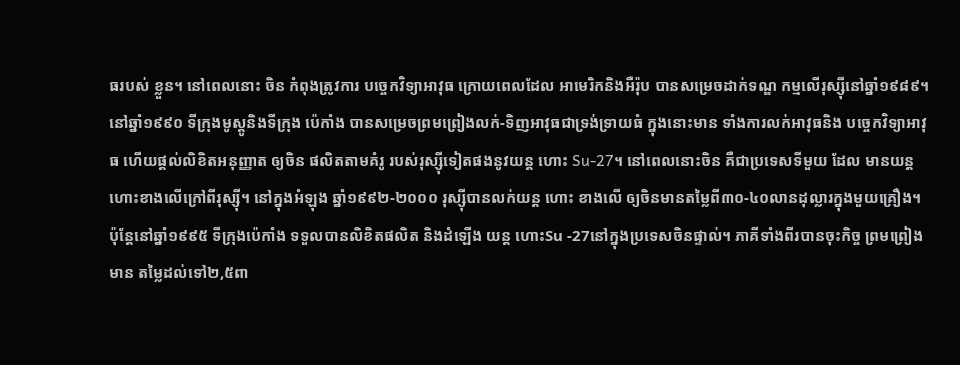ធរបស់ ខ្លួន។ នៅពេលនោះ ចិន កំពុងត្រូវការ បច្ចេកវិទ្យាអាវុធ ក្រោយពេលដែល អាមេរិកនិងអឺរ៉ុប បានសម្រេចដាក់ទណ្ឌ កម្មលើរុស្ស៊ីនៅឆ្នាំ១៩៨៩។
នៅឆ្នាំ១៩៩០ ទីក្រុងមូស្គូនិងទីក្រុង ប៉េកាំង បានសម្រេចព្រមព្រៀងលក់-ទិញអាវុធជាទ្រង់ទ្រាយធំ ក្នុងនោះមាន ទាំងការលក់អាវុធនិង បច្ចេកវិទ្យាអាវុធ ហើយផ្តល់លិខិតអនុញ្ញាត ឲ្យចិន ផលិតតាមគំរូ របស់រុស្ស៊ីទៀតផងនូវយន្ត ហោះ Su-27។ នៅពេលនោះចិន គឺជាប្រទេសទីមួយ ដែល មានយន្ត ហោះខាងលើក្រៅពីរុស្ស៊ី។ នៅក្នុងអំឡុង ឆ្នាំ១៩៩២-២០០០ រុស្ស៊ីបានលក់យន្ត ហោះ ខាងលើ ឲ្យចិនមានតម្លៃពី៣០-៤០លានដុល្លារក្នុងមួយគ្រឿង។
ប៉ុន្តែនៅឆ្នាំ១៩៩៥ ទីក្រុងប៉េកាំង ទទួលបានលិខិតផលិត និងដំឡើង យន្ត ហោះSu -27នៅក្នុងប្រទេសចិនផ្ទាល់។ ភាគីទាំងពីរបានចុះកិច្ច ព្រមព្រៀងមាន តម្លៃដល់ទៅ២,៥ពា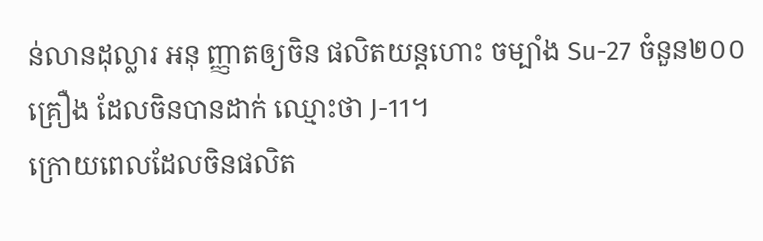ន់លានដុល្លារ អនុ ញ្ញាតឲ្យចិន ផលិតយន្តហោះ ចម្បាំង Su-27 ចំនួន២០០គ្រឿង ដែលចិនបានដាក់ ឈ្មោះថា J-11។
ក្រោយពេលដែលចិនផលិត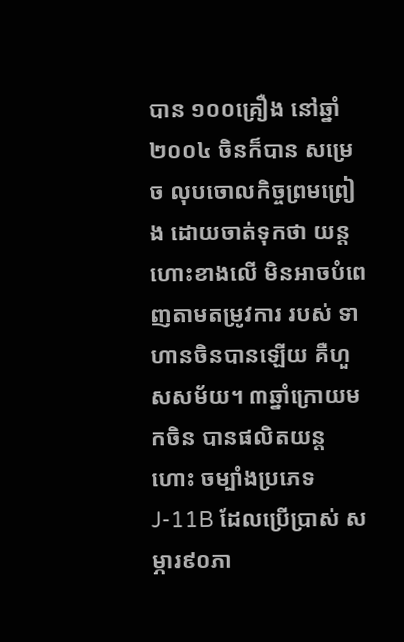បាន ១០០គ្រឿង នៅឆ្នាំ២០០៤ ចិនក៏បាន សម្រេច លុបចោលកិច្ចព្រមព្រៀង ដោយចាត់ទុកថា យន្តហោះខាងលើ មិនអាចបំពេញតាមតម្រូវការ របស់ ទាហានចិនបានឡើយ គឺហួសសម័យ។ ៣ឆ្នាំក្រោយមកចិន បានផលិតយន្តហោះ ចម្បាំងប្រភេទJ-11B ដែលប្រើប្រាស់ សម្ភារ៩០ភា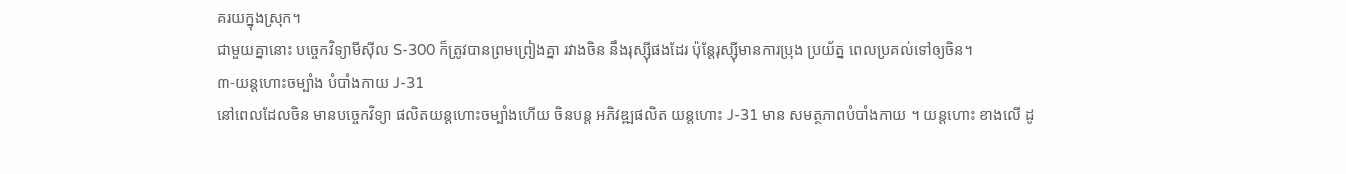គរយក្នុងស្រុក។
ជាមួយគ្នានោះ បច្ចេកវិទ្យាមីស៊ីល S-300 ក៏ត្រូវបានព្រមព្រៀងគ្នា រវាងចិន នឹងរុស្ស៊ីផងដែរ ប៉ុន្តែរុស្ស៊ីមានការប្រុង ប្រយ័ត្ន ពេលប្រគល់ទៅឲ្យចិន។
៣-យន្តហោះចម្បាំង បំបាំងកាយ J-31
នៅពេលដែលចិន មានបច្ចេកវិទ្យា ផលិតយន្តហោះចម្បាំងហើយ ចិនបន្ត អភិវឌ្ឍផលិត យន្តហោះ J-31 មាន សមត្ថភាពបំបាំងកាយ ។ យន្តហោះ ខាងលើ ដូ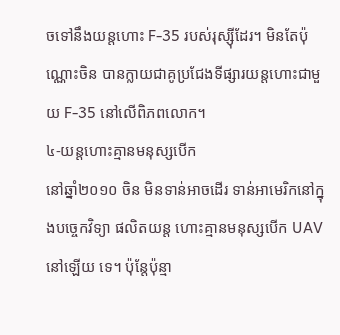ចទៅនឹងយន្តហោះ F-35 របស់រុស្ស៊ីដែរ។ មិនតែប៉ុណ្ណោះចិន បានក្លាយជាគូប្រជែងទីផ្សារយន្តហោះជាមួយ F-35 នៅលើពិភពលោក។
៤-យន្តហោះគ្មានមនុស្សបើក
នៅឆ្នាំ២០១០ ចិន មិនទាន់អាចដើរ ទាន់អាមេរិកនៅក្នុងបច្ចេកវិទ្យា ផលិតយន្ត ហោះគ្មានមនុស្សបើក UAV នៅឡើយ ទេ។ ប៉ុន្តែប៉ុន្មា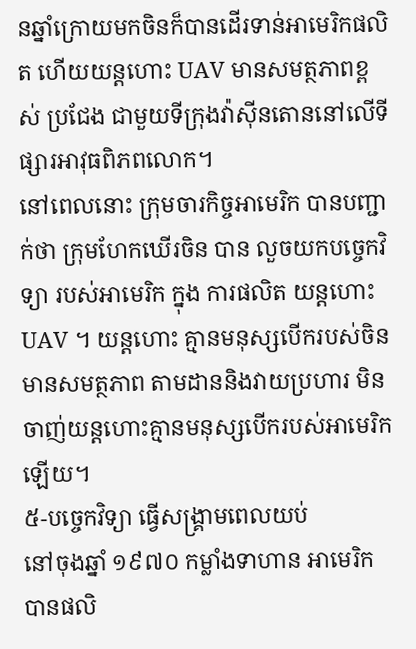នឆ្នាំក្រោយមកចិនក៏បានដើរទាន់អាមេរិកផលិត ហើយយន្តហោះ UAV មានសមត្ថភាពខ្ពស់ ប្រជែង ជាមួយទីក្រុងវ៉ាស៊ីនតោននៅលើទីផ្សារអាវុធពិភពលោក។
នៅពេលនោះ ក្រុមចារកិច្ចអាមេរិក បានបញ្ជាក់ថា ក្រុមហែកឃើរចិន បាន លួចយកបច្ចេកវិទ្យា របស់អាមេរិក ក្នុង ការផលិត យន្តហោះ UAV ។ យន្តហោះ គ្មានមនុស្សបើករបស់ចិន មានសមត្ថភាព តាមដាននិងវាយប្រហារ មិនចាញ់យន្តហោះគ្មានមនុស្សបើករបស់អាមេរិកឡើយ។
៥-បច្ចេកវិទ្យា ធ្វើសង្គ្រាមពេលយប់
នៅចុងឆ្នាំ ១៩៧០ កម្លាំងទាហាន អាមេរិក បានផលិ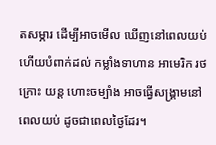តសម្ភារ ដើម្បីអាចមើល ឃើញនៅពេលយប់ ហើយបំពាក់ដល់ កម្លាំងទាហាន អាមេរិក រថក្រោះ យន្ត ហោះចម្បាំង អាចធ្វើសង្គ្រាមនៅពេលយប់ ដូចជាពេលថ្ងៃដែរ។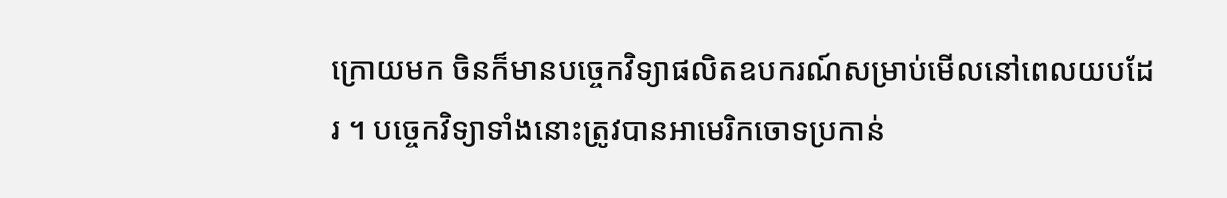ក្រោយមក ចិនក៏មានបច្ចេកវិទ្យាផលិតឧបករណ៍សម្រាប់មើលនៅពេលយបដែរ ។ បច្ចេកវិទ្យាទាំងនោះត្រូវបានអាមេរិកចោទប្រកាន់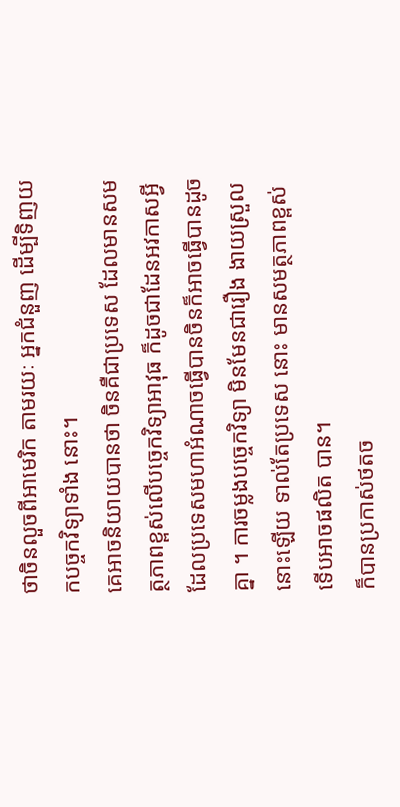ថាចិនលួចពីអាមេរិក តាមរយៈ អ្នកជំនួញ ដើម្បីទិញយកបច្ចកវិទ្យាទាំង នោះ។
គេអាចនិយាយបានថា ចិនគឺជាប្រទេស ដែលមានសមត្ថភាពខ្ពស់លើបច្ចេកវិទ្យាអាវុធ ក៏ដូចជាដែនអវកាសអ្វីដែលប្រទេសមហាអំណាចធ្វើបានចិនក៏អាចធ្វើបានដូចគ្នា ។ ការចម្លងបច្ចេកវិទ្យា មិនមែនជារឿង ងាយស្រួលនោះឡើយ ទាល់តែប្រទេស នោះ មានសមត្ថភាពខ្ពស់ ទើបអាចផលិត បាន។
ក៏បានប្រកាស់ថតច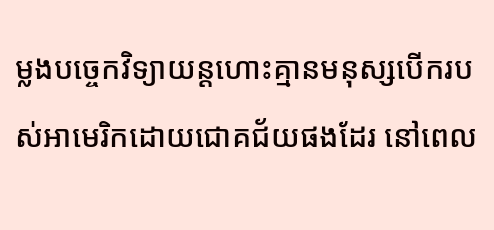ម្លងបច្ចេកវិទ្យាយន្តហោះគ្មានមនុស្សបើករបស់អាមេរិកដោយជោគជ័យផងដែរ នៅពេល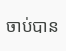ចាប់បាន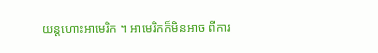យន្តហោះអាមេរិក ។ អាមេរិកក៏មិនអាច ពីការ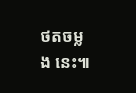ថតចម្លង នេះ៕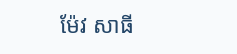ម៉ែវ សាធី